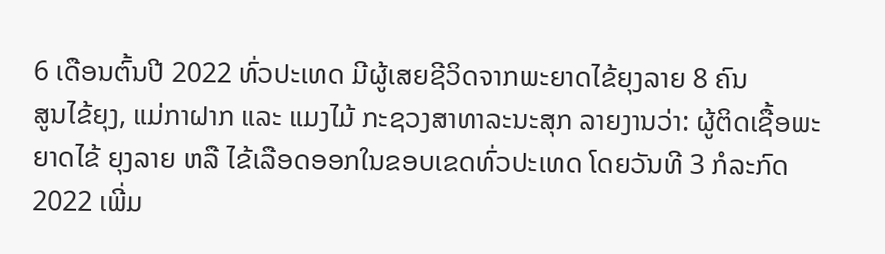6 ເດືອນຕົ້ນປີ 2022 ທົ່ວປະເທດ ມີຜູ້ເສຍຊີວິດຈາກພະຍາດໄຂ້ຍຸງລາຍ 8 ຄົນ
ສູນໄຂ້ຍຸງ, ແມ່ກາຝາກ ແລະ ແມງໄມ້ ກະຊວງສາທາລະນະສຸກ ລາຍງານວ່າ: ຜູ້ຕິດເຊື້ອພະຍາດໄຂ້ ຍຸງລາຍ ຫລື ໄຂ້ເລືອດອອກໃນຂອບເຂດທົ່ວປະເທດ ໂດຍວັນທີ 3 ກໍລະກົດ 2022 ເພີ່ມ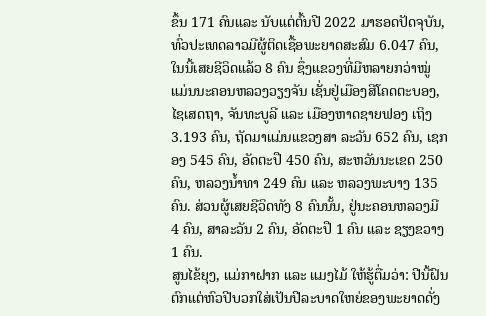ຂຶ້ນ 171 ຄົນແລະ ນັບແຕ່ຕົ້ນປີ 2022 ມາຮອດປັດຈຸບັນ, ທົ່ວປະເທດລາວມີຜູ້ຕິດເຊື້ອພະຍາດສະສົມ 6.047 ຄົນ, ໃນນີ້ເສຍຊີວິດແລ້ວ 8 ຄົນ ຊຶ່ງແຂວງທີ່ມີຫລາຍກວ່າໝູ່ ແມ່ນນະຄອນຫລວງວຽງຈັນ ເຊັ່ນຢູ່ເມືອງສີໂຄດຕະບອງ, ໄຊເສດຖາ, ຈັນທະບູລີ ແລະ ເມືອງຫາດຊາຍຟອງ ເຖິງ 3.193 ຄົນ, ຖັດມາແມ່ນແຂວງສາ ລະວັນ 652 ຄົນ, ເຊກອງ 545 ຄົນ, ອັດຕະປື 450 ຄົນ, ສະຫວັນນະເຂດ 250 ຄົນ, ຫລວງນ້ຳທາ 249 ຄົນ ແລະ ຫລວງພະບາງ 135 ຄົນ. ສ່ວນຜູ້ເສຍຊີວິດທັງ 8 ຄົນນັ້ນ, ຢູ່ນະຄອນຫລວງມີ 4 ຄົນ, ສາລະວັນ 2 ຄົນ, ອັດຕະປື 1 ຄົນ ແລະ ຊຽງຂວາງ 1 ຄົນ.
ສູນໄຂ້ຍຸງ, ແມ່ກາຝາກ ແລະ ແມງໄມ້ ໃຫ້ຮູ້ຕື່ມວ່າ: ປີນີ້ຝົນຕົກແຕ່ຫົວປີບວກໃສ່ເປັນປີລະບາດໃຫຍ່ຂອງພະຍາດດັ່ງ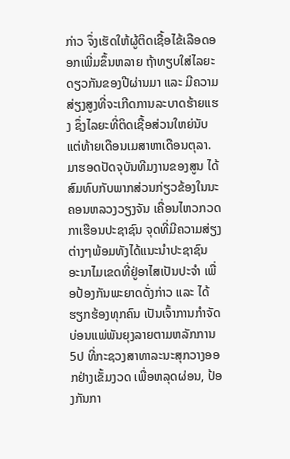ກ່າວ ຈຶ່ງເຮັດໃຫ້ຜູ້ຕິດເຊື້ອໄຂ້ເລືອດອອກເພີ່ມຂຶ້ນຫລາຍ ຖ້າທຽບໃສ່ໄລຍະດຽວກັນຂອງປີຜ່ານມາ ແລະ ມີຄວາມສ່ຽງສູງທີ່ຈະເກີດການລະບາດຮ້າຍແຮງ ຊຶ່ງໄລຍະທີ່ຕິດເຊື້ອສ່ວນໃຫຍ່ນັບແຕ່ທ້າຍເດືອນເມສາຫາເດືອນຕຸລາ.
ມາຮອດປັດຈຸບັນທີມງານຂອງສູນ ໄດ້ສົມທົບກັບພາກສ່ວນກ່ຽວຂ້ອງໃນນະຄອນຫລວງວຽງຈັນ ເຄື່ອນໄຫວກວດກາເຮືອນປະຊາຊົນ ຈຸດທີ່ມີຄວາມສ່ຽງຕ່າງໆພ້ອມທັງໄດ້ແນະນໍາປະຊາຊົນ ອະນາໄມເຂດທີ່ຢູ່ອາໄສເປັນປະຈໍາ ເພື່ອປ້ອງກັນພະຍາດດັ່ງກ່າວ ແລະ ໄດ້ຮຽກຮ້ອງທຸກຄົນ ເປັນເຈົ້າການກໍາຈັດບ່ອນແພ່ພັນຍຸງລາຍຕາມຫລັກການ 5ປ ທີ່ກະຊວງສາທາລະນະສຸກວາງອອກຢ່າງເຂັ້ມງວດ ເພື່ອຫລຸດຜ່ອນ, ປ້ອງກັນກາ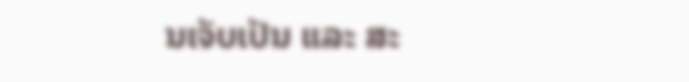ນເຈັບເປັນ ແລະ ສະ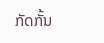ກັດກັ້ນ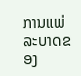ການແພ່ລະບາດຂອງ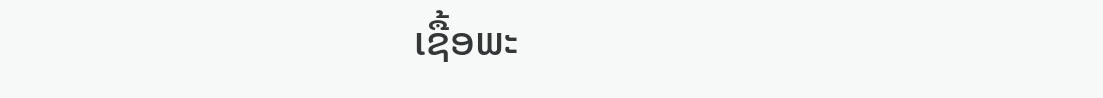ເຊື້ອພະ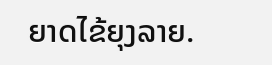ຍາດໄຂ້ຍຸງລາຍ.